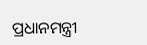ପ୍ରଧାନମନ୍ତ୍ରୀ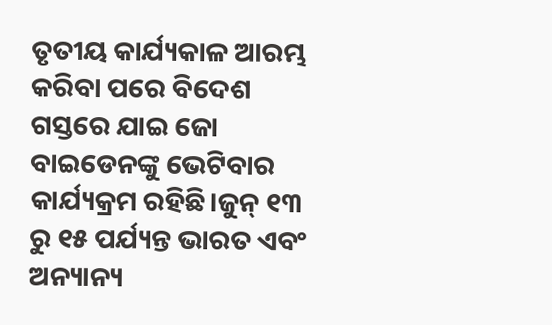ତୃତୀୟ କାର୍ଯ୍ୟକାଳ ଆରମ୍ଭ କରିବା ପରେ ବିଦେଶ ଗସ୍ତରେ ଯାଇ ଜୋ ବାଇଡେନଙ୍କୁ ଭେଟିବାର କାର୍ଯ୍ୟକ୍ରମ ରହିଛି।ଜୁନ୍ ୧୩ ରୁ ୧୫ ପର୍ଯ୍ୟନ୍ତ ଭାରତ ଏବଂ ଅନ୍ୟାନ୍ୟ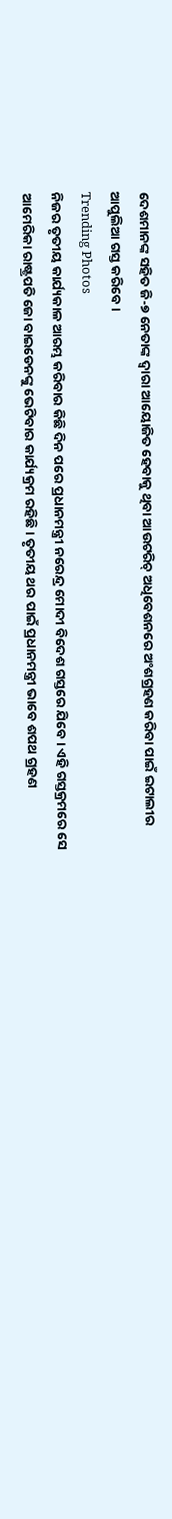ଦେଶମାନଙ୍କ ସହିତ ଜି-୭ ନେତାଙ୍କ ଦ୍ୱାରା ଆୟୋଜିତ ହେବାକୁ ଥିବା ଆଉଟରିଚ୍ ଅଧିବେଶନରେ ଅଂଶଗ୍ରହଣ କରିବା ପାଇଁ ଇଟାଲୀର ଆପୁଲିଆ ଗସ୍ତ କରିବେ ।
Trending Photos
ନିଜର ତୃତୀୟ କାର୍ଯ୍ୟକାଳ ଆରମ୍ଭ କରିବାର କିଛି ଦିନ ପରେ ପ୍ରଧାନମନ୍ତ୍ରୀ ନରେନ୍ଦ୍ର ମୋଦୀ ବିଦେଶ ଗସ୍ତରେ ଯିବେ। ଏହି ଗସ୍ତକ୍ରମରେ ସେ ଆମେରିକା ରାଷ୍ଟ୍ରପତି ଜୋ ବାଇଡେନଙ୍କୁ ଭେଟିବାର କାର୍ଯ୍ୟକ୍ରମ ରହିଛି। ତୃତୀୟ ଥର ପାଇଁ ପ୍ରଧାନମନ୍ତ୍ରୀ ଭାବେ ଶପଥ ଗ୍ରହଣ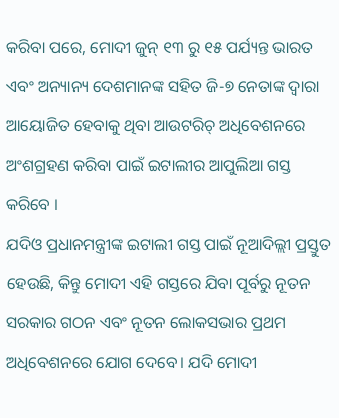କରିବା ପରେ, ମୋଦୀ ଜୁନ୍ ୧୩ ରୁ ୧୫ ପର୍ଯ୍ୟନ୍ତ ଭାରତ ଏବଂ ଅନ୍ୟାନ୍ୟ ଦେଶମାନଙ୍କ ସହିତ ଜି-୭ ନେତାଙ୍କ ଦ୍ୱାରା ଆୟୋଜିତ ହେବାକୁ ଥିବା ଆଉଟରିଚ୍ ଅଧିବେଶନରେ ଅଂଶଗ୍ରହଣ କରିବା ପାଇଁ ଇଟାଲୀର ଆପୁଲିଆ ଗସ୍ତ କରିବେ ।
ଯଦିଓ ପ୍ରଧାନମନ୍ତ୍ରୀଙ୍କ ଇଟାଲୀ ଗସ୍ତ ପାଇଁ ନୂଆଦିଲ୍ଲୀ ପ୍ରସ୍ତୁତ ହେଉଛି, କିନ୍ତୁ ମୋଦୀ ଏହି ଗସ୍ତରେ ଯିବା ପୂର୍ବରୁ ନୂତନ ସରକାର ଗଠନ ଏବଂ ନୂତନ ଲୋକସଭାର ପ୍ରଥମ ଅଧିବେଶନରେ ଯୋଗ ଦେବେ। ଯଦି ମୋଦୀ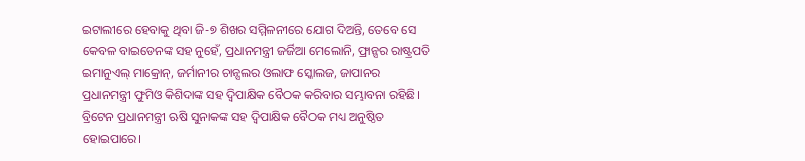ଇଟାଲୀରେ ହେବାକୁ ଥିବା ଜି-୭ ଶିଖର ସମ୍ମିଳନୀରେ ଯୋଗ ଦିଅନ୍ତି, ତେବେ ସେ କେବଳ ବାଇଡେନଙ୍କ ସହ ନୁହେଁ, ପ୍ରଧାନମନ୍ତ୍ରୀ ଜର୍ଜିଆ ମେଲୋନି, ଫ୍ରାନ୍ସର ରାଷ୍ଟ୍ରପତି ଇମାନୁଏଲ୍ ମାକ୍ରୋନ୍, ଜର୍ମାନୀର ଚାନ୍ସଲର ଓଲାଫ ସ୍କୋଲଜ, ଜାପାନର ପ୍ରଧାନମନ୍ତ୍ରୀ ଫୁମିଓ କିଶିଦାଙ୍କ ସହ ଦ୍ୱିପାକ୍ଷିକ ବୈଠକ କରିବାର ସମ୍ଭାବନା ରହିଛି। ବ୍ରିଟେନ ପ୍ରଧାନମନ୍ତ୍ରୀ ଋଷି ସୁନାକଙ୍କ ସହ ଦ୍ୱିପାକ୍ଷିକ ବୈଠକ ମଧ୍ୟ ଅନୁଷ୍ଠିତ ହୋଇପାରେ।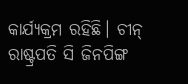କାର୍ଯ୍ୟକ୍ରମ ରହିଛି। ଚୀନ୍ ରାଷ୍ଟ୍ରପତି ସି ଜିନପିଙ୍ଗ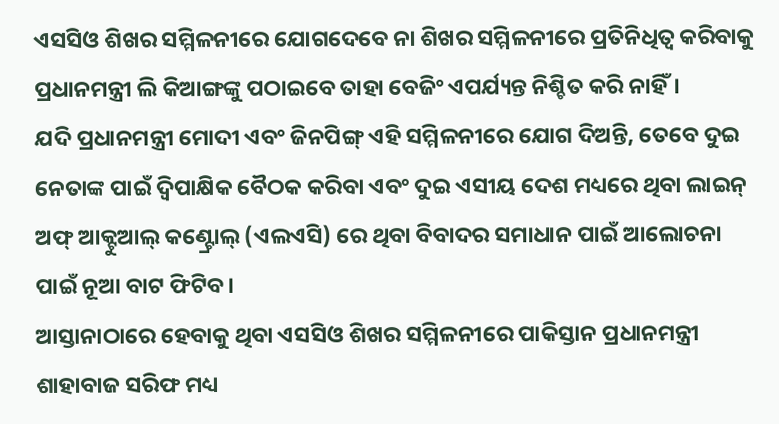ଏସସିଓ ଶିଖର ସମ୍ମିଳନୀରେ ଯୋଗଦେବେ ନା ଶିଖର ସମ୍ମିଳନୀରେ ପ୍ରତିନିଧିତ୍ୱ କରିବାକୁ ପ୍ରଧାନମନ୍ତ୍ରୀ ଲି କିଆଙ୍ଗଙ୍କୁ ପଠାଇବେ ତାହା ବେଜିଂ ଏପର୍ଯ୍ୟନ୍ତ ନିଶ୍ଚିତ କରି ନାହିଁ।
ଯଦି ପ୍ରଧାନମନ୍ତ୍ରୀ ମୋଦୀ ଏବଂ ଜିନପିଙ୍ଗ୍ ଏହି ସମ୍ମିଳନୀରେ ଯୋଗ ଦିଅନ୍ତି, ତେବେ ଦୁଇ ନେତାଙ୍କ ପାଇଁ ଦ୍ୱିପାକ୍ଷିକ ବୈଠକ କରିବା ଏବଂ ଦୁଇ ଏସୀୟ ଦେଶ ମଧ୍ୟରେ ଥିବା ଲାଇନ୍ ଅଫ୍ ଆକ୍ଟୁଆଲ୍ କଣ୍ଟ୍ରୋଲ୍ (ଏଲଏସି) ରେ ଥିବା ବିବାଦର ସମାଧାନ ପାଇଁ ଆଲୋଚନା ପାଇଁ ନୂଆ ବାଟ ଫିଟିବ।
ଆସ୍ତାନାଠାରେ ହେବାକୁ ଥିବା ଏସସିଓ ଶିଖର ସମ୍ମିଳନୀରେ ପାକିସ୍ତାନ ପ୍ରଧାନମନ୍ତ୍ରୀ ଶାହାବାଜ ସରିଫ ମଧ୍ୟ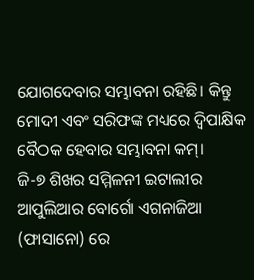ଯୋଗଦେବାର ସମ୍ଭାବନା ରହିଛି। କିନ୍ତୁ ମୋଦୀ ଏବଂ ସରିଫଙ୍କ ମଧ୍ୟରେ ଦ୍ୱିପାକ୍ଷିକ ବୈଠକ ହେବାର ସମ୍ଭାବନା କମ୍।
ଜି-୭ ଶିଖର ସମ୍ମିଳନୀ ଇଟାଲୀର ଆପୁଲିଆର ବୋର୍ଗୋ ଏଗନାଜିଆ (ଫାସାନୋ) ରେ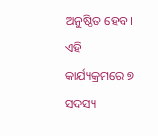ଅନୁଷ୍ଠିତ ହେବ। ଏହି କାର୍ଯ୍ୟକ୍ରମରେ ୭ ସଦସ୍ୟ